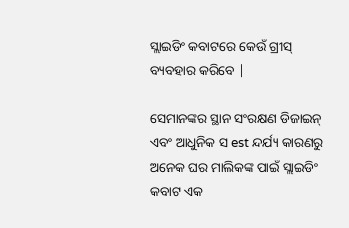ସ୍ଲାଇଡିଂ କବାଟରେ କେଉଁ ଗ୍ରୀସ୍ ବ୍ୟବହାର କରିବେ |

ସେମାନଙ୍କର ସ୍ଥାନ ସଂରକ୍ଷଣ ଡିଜାଇନ୍ ଏବଂ ଆଧୁନିକ ସ est ନ୍ଦର୍ଯ୍ୟ କାରଣରୁ ଅନେକ ଘର ମାଲିକଙ୍କ ପାଇଁ ସ୍ଲାଇଡିଂ କବାଟ ଏକ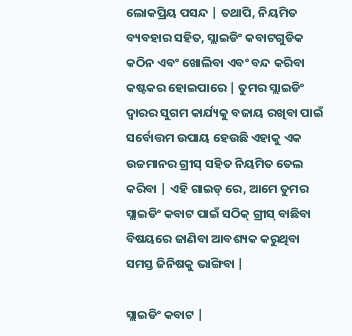ଲୋକପ୍ରିୟ ପସନ୍ଦ | ତଥାପି, ନିୟମିତ ବ୍ୟବହାର ସହିତ, ସ୍ଲାଇଡିଂ କବାଟଗୁଡିକ କଠିନ ଏବଂ ଖୋଲିବା ଏବଂ ବନ୍ଦ କରିବା କଷ୍ଟକର ହୋଇପାରେ | ତୁମର ସ୍ଲାଇଡିଂ ଦ୍ୱାରର ସୁଗମ କାର୍ଯ୍ୟକୁ ବଜାୟ ରଖିବା ପାଇଁ ସର୍ବୋତ୍ତମ ଉପାୟ ହେଉଛି ଏହାକୁ ଏକ ଉଚ୍ଚମାନର ଗ୍ରୀସ୍ ସହିତ ନିୟମିତ ତେଲ କରିବା | ଏହି ଗାଇଡ୍ ରେ, ଆମେ ତୁମର ସ୍ଲାଇଡିଂ କବାଟ ପାଇଁ ସଠିକ୍ ଗ୍ରୀସ୍ ବାଛିବା ବିଷୟରେ ଜାଣିବା ଆବଶ୍ୟକ କରୁଥିବା ସମସ୍ତ ଜିନିଷକୁ ଭାଙ୍ଗିବା |

ସ୍ଲାଇଡିଂ କବାଟ |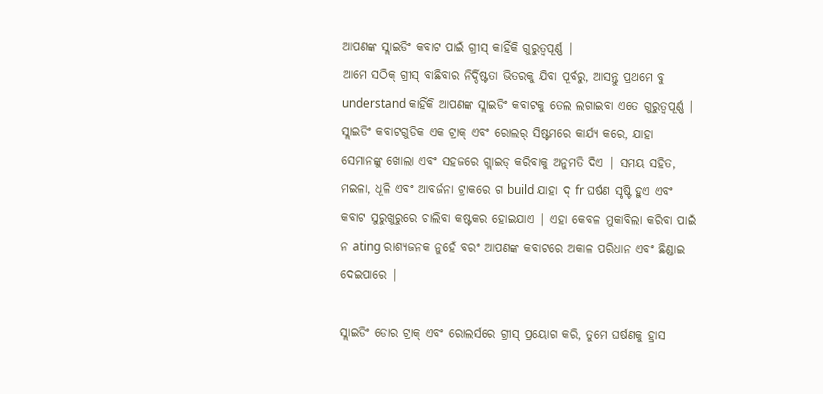ଆପଣଙ୍କ ସ୍ଲାଇଡିଂ କବାଟ ପାଇଁ ଗ୍ରୀସ୍ କାହିଁକି ଗୁରୁତ୍ୱପୂର୍ଣ୍ଣ |
ଆମେ ସଠିକ୍ ଗ୍ରୀସ୍ ବାଛିବାର ନିର୍ଦ୍ଦିଷ୍ଟତା ଭିତରକୁ ଯିବା ପୂର୍ବରୁ, ଆସନ୍ତୁ ପ୍ରଥମେ ବୁ understand କାହିଁକି ଆପଣଙ୍କ ସ୍ଲାଇଡିଂ କବାଟକୁ ତେଲ ଲଗାଇବା ଏତେ ଗୁରୁତ୍ୱପୂର୍ଣ୍ଣ | ସ୍ଲାଇଡିଂ କବାଟଗୁଡିକ ଏକ ଟ୍ରାକ୍ ଏବଂ ରୋଲର୍ ସିଷ୍ଟମରେ କାର୍ଯ୍ୟ କରେ, ଯାହା ସେମାନଙ୍କୁ ଖୋଲା ଏବଂ ସହଜରେ ଗ୍ଲାଇଡ୍ କରିବାକୁ ଅନୁମତି ଦିଏ | ସମୟ ସହିତ, ମଇଳା, ଧୂଳି ଏବଂ ଆବର୍ଜନା ଟ୍ରାକରେ ଗ build ଯାହା ଦ୍ fr ଘର୍ଷଣ ସୃଷ୍ଟି ହୁଏ ଏବଂ କବାଟ ସୁରୁଖୁରୁରେ ଚାଲିବା କଷ୍ଟକର ହୋଇଯାଏ | ଏହା କେବଳ ମୁକାବିଲା କରିବା ପାଇଁ ନ ating ରାଶ୍ୟଜନକ ନୁହେଁ ବରଂ ଆପଣଙ୍କ କବାଟରେ ଅକାଳ ପରିଧାନ ଏବଂ ଛିଣ୍ଡାଇ ଦେଇପାରେ |

ସ୍ଲାଇଡିଂ ଡୋର ଟ୍ରାକ୍ ଏବଂ ରୋଲର୍ସରେ ଗ୍ରୀସ୍ ପ୍ରୟୋଗ କରି, ତୁମେ ଘର୍ଷଣକୁ ହ୍ରାସ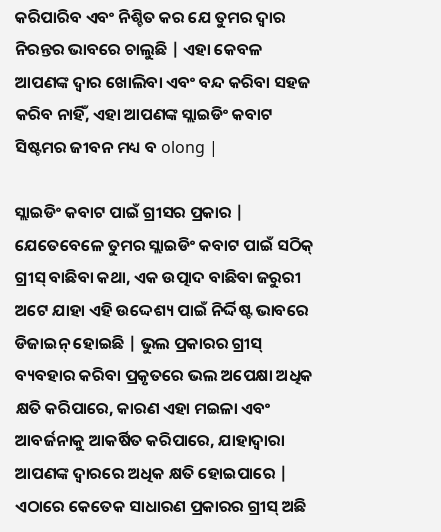କରିପାରିବ ଏବଂ ନିଶ୍ଚିତ କର ଯେ ତୁମର ଦ୍ୱାର ନିରନ୍ତର ଭାବରେ ଚାଲୁଛି | ଏହା କେବଳ ଆପଣଙ୍କ ଦ୍ୱାର ଖୋଲିବା ଏବଂ ବନ୍ଦ କରିବା ସହଜ କରିବ ନାହିଁ, ଏହା ଆପଣଙ୍କ ସ୍ଲାଇଡିଂ କବାଟ ସିଷ୍ଟମର ଜୀବନ ମଧ୍ୟ ବ olong |

ସ୍ଲାଇଡିଂ କବାଟ ପାଇଁ ଗ୍ରୀସର ପ୍ରକାର |
ଯେତେବେଳେ ତୁମର ସ୍ଲାଇଡିଂ କବାଟ ପାଇଁ ସଠିକ୍ ଗ୍ରୀସ୍ ବାଛିବା କଥା, ଏକ ଉତ୍ପାଦ ବାଛିବା ଜରୁରୀ ଅଟେ ଯାହା ଏହି ଉଦ୍ଦେଶ୍ୟ ପାଇଁ ନିର୍ଦ୍ଦିଷ୍ଟ ଭାବରେ ଡିଜାଇନ୍ ହୋଇଛି | ଭୁଲ ପ୍ରକାରର ଗ୍ରୀସ୍ ବ୍ୟବହାର କରିବା ପ୍ରକୃତରେ ଭଲ ଅପେକ୍ଷା ଅଧିକ କ୍ଷତି କରିପାରେ, କାରଣ ଏହା ମଇଳା ଏବଂ ଆବର୍ଜନାକୁ ଆକର୍ଷିତ କରିପାରେ, ଯାହାଦ୍ୱାରା ଆପଣଙ୍କ ଦ୍ୱାରରେ ଅଧିକ କ୍ଷତି ହୋଇପାରେ | ଏଠାରେ କେତେକ ସାଧାରଣ ପ୍ରକାରର ଗ୍ରୀସ୍ ଅଛି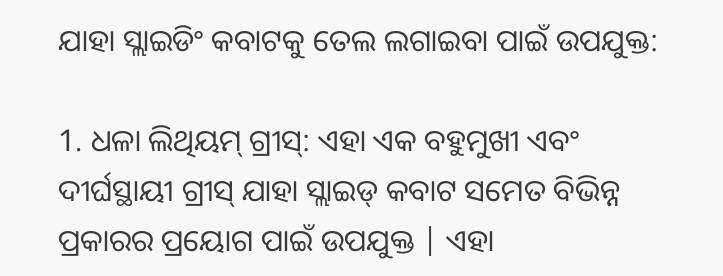ଯାହା ସ୍ଲାଇଡିଂ କବାଟକୁ ତେଲ ଲଗାଇବା ପାଇଁ ଉପଯୁକ୍ତ:

1. ଧଳା ଲିଥିୟମ୍ ଗ୍ରୀସ୍: ଏହା ଏକ ବହୁମୁଖୀ ଏବଂ ଦୀର୍ଘସ୍ଥାୟୀ ଗ୍ରୀସ୍ ଯାହା ସ୍ଲାଇଡ୍ କବାଟ ସମେତ ବିଭିନ୍ନ ପ୍ରକାରର ପ୍ରୟୋଗ ପାଇଁ ଉପଯୁକ୍ତ | ଏହା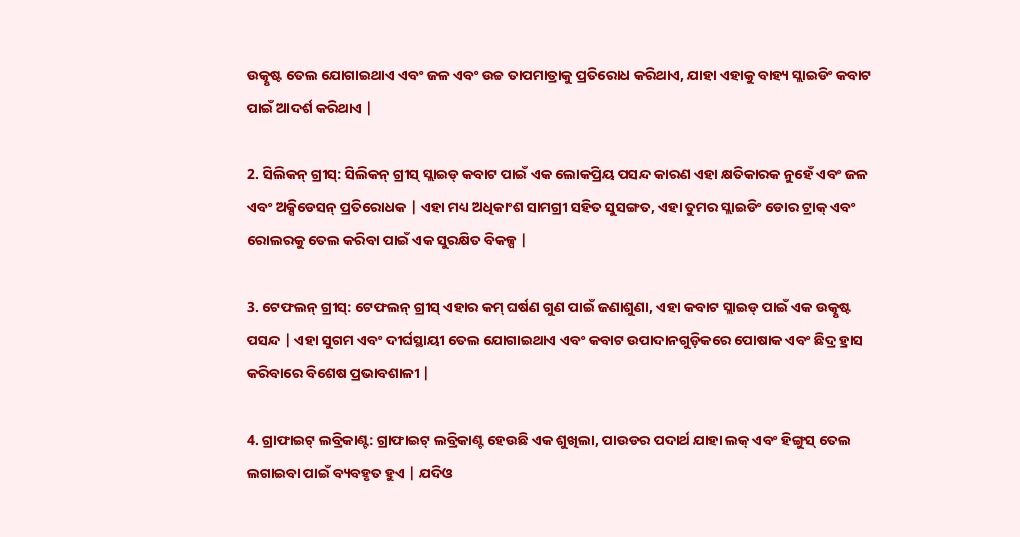ଉତ୍କୃଷ୍ଟ ତେଲ ଯୋଗାଇଥାଏ ଏବଂ ଜଳ ଏବଂ ଉଚ୍ଚ ତାପମାତ୍ରାକୁ ପ୍ରତିରୋଧ କରିଥାଏ, ଯାହା ଏହାକୁ ବାହ୍ୟ ସ୍ଲାଇଡିଂ କବାଟ ପାଇଁ ଆଦର୍ଶ କରିଥାଏ |

2. ସିଲିକନ୍ ଗ୍ରୀସ୍: ସିଲିକନ୍ ଗ୍ରୀସ୍ ସ୍ଲାଇଡ୍ କବାଟ ପାଇଁ ଏକ ଲୋକପ୍ରିୟ ପସନ୍ଦ କାରଣ ଏହା କ୍ଷତିକାରକ ନୁହେଁ ଏବଂ ଜଳ ଏବଂ ଅକ୍ସିଡେସନ୍ ପ୍ରତିରୋଧକ | ଏହା ମଧ୍ୟ ଅଧିକାଂଶ ସାମଗ୍ରୀ ସହିତ ସୁସଙ୍ଗତ, ଏହା ତୁମର ସ୍ଲାଇଡିଂ ଡୋର ଟ୍ରାକ୍ ଏବଂ ରୋଲରକୁ ତେଲ କରିବା ପାଇଁ ଏକ ସୁରକ୍ଷିତ ବିକଳ୍ପ |

3. ଟେଫଲନ୍ ଗ୍ରୀସ୍: ଟେଫଲନ୍ ଗ୍ରୀସ୍ ଏହାର କମ୍ ଘର୍ଷଣ ଗୁଣ ପାଇଁ ଜଣାଶୁଣା, ଏହା କବାଟ ସ୍ଲାଇଡ୍ ପାଇଁ ଏକ ଉତ୍କୃଷ୍ଟ ପସନ୍ଦ | ଏହା ସୁଗମ ଏବଂ ଦୀର୍ଘସ୍ଥାୟୀ ତେଲ ଯୋଗାଇଥାଏ ଏବଂ କବାଟ ଉପାଦାନଗୁଡ଼ିକରେ ପୋଷାକ ଏବଂ ଛିଦ୍ର ହ୍ରାସ କରିବାରେ ବିଶେଷ ପ୍ରଭାବଶାଳୀ |

4. ଗ୍ରାଫାଇଟ୍ ଲବ୍ରିକାଣ୍ଟ: ଗ୍ରାଫାଇଟ୍ ଲବ୍ରିକାଣ୍ଟ ହେଉଛି ଏକ ଶୁଖିଲା, ପାଉଡର ପଦାର୍ଥ ଯାହା ଲକ୍ ଏବଂ ହିଙ୍ଗୁସ୍ ତେଲ ଲଗାଇବା ପାଇଁ ବ୍ୟବହୃତ ହୁଏ | ଯଦିଓ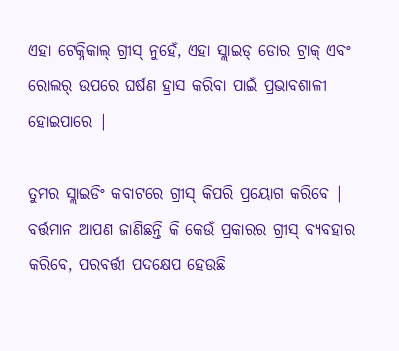ଏହା ଟେକ୍ନିକାଲ୍ ଗ୍ରୀସ୍ ନୁହେଁ, ଏହା ସ୍ଲାଇଡ୍ ଡୋର ଟ୍ରାକ୍ ଏବଂ ରୋଲର୍ ଉପରେ ଘର୍ଷଣ ହ୍ରାସ କରିବା ପାଇଁ ପ୍ରଭାବଶାଳୀ ହୋଇପାରେ |

ତୁମର ସ୍ଲାଇଡିଂ କବାଟରେ ଗ୍ରୀସ୍ କିପରି ପ୍ରୟୋଗ କରିବେ |
ବର୍ତ୍ତମାନ ଆପଣ ଜାଣିଛନ୍ତି କି କେଉଁ ପ୍ରକାରର ଗ୍ରୀସ୍ ବ୍ୟବହାର କରିବେ, ପରବର୍ତ୍ତୀ ପଦକ୍ଷେପ ହେଉଛି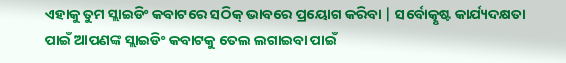ଏହାକୁ ତୁମ ସ୍ଲାଇଡିଂ କବାଟରେ ସଠିକ୍ ଭାବରେ ପ୍ରୟୋଗ କରିବା | ସର୍ବୋତ୍କୃଷ୍ଟ କାର୍ଯ୍ୟଦକ୍ଷତା ପାଇଁ ଆପଣଙ୍କ ସ୍ଲାଇଡିଂ କବାଟକୁ ତେଲ ଲଗାଇବା ପାଇଁ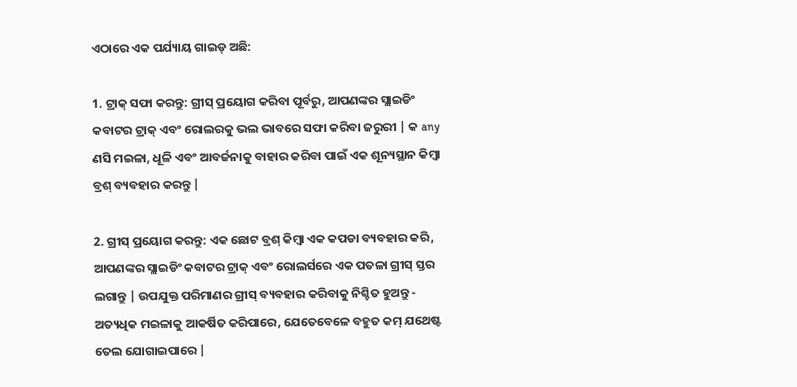ଏଠାରେ ଏକ ପର୍ଯ୍ୟାୟ ଗାଇଡ୍ ଅଛି:

1. ଟ୍ରାକ୍ ସଫା କରନ୍ତୁ: ଗ୍ରୀସ୍ ପ୍ରୟୋଗ କରିବା ପୂର୍ବରୁ, ଆପଣଙ୍କର ସ୍ଲାଇଡିଂ କବାଟର ଟ୍ରାକ୍ ଏବଂ ରୋଲରକୁ ଭଲ ଭାବରେ ସଫା କରିବା ଜରୁରୀ | କ any ଣସି ମଇଳା, ଧୂଳି ଏବଂ ଆବର୍ଜନାକୁ ବାହାର କରିବା ପାଇଁ ଏକ ଶୂନ୍ୟସ୍ଥାନ କିମ୍ବା ବ୍ରଶ୍ ବ୍ୟବହାର କରନ୍ତୁ |

2. ଗ୍ରୀସ୍ ପ୍ରୟୋଗ କରନ୍ତୁ: ଏକ ଛୋଟ ବ୍ରଶ୍ କିମ୍ବା ଏକ କପଡା ବ୍ୟବହାର କରି, ଆପଣଙ୍କର ସ୍ଲାଇଡିଂ କବାଟର ଟ୍ରାକ୍ ଏବଂ ରୋଲର୍ସରେ ଏକ ପତଳା ଗ୍ରୀସ୍ ସ୍ତର ଲଗାନ୍ତୁ | ଉପଯୁକ୍ତ ପରିମାଣର ଗ୍ରୀସ୍ ବ୍ୟବହାର କରିବାକୁ ନିଶ୍ଚିତ ହୁଅନ୍ତୁ - ଅତ୍ୟଧିକ ମଇଳାକୁ ଆକର୍ଷିତ କରିପାରେ, ଯେତେବେଳେ ବହୁତ କମ୍ ଯଥେଷ୍ଟ ତେଲ ଯୋଗାଇପାରେ |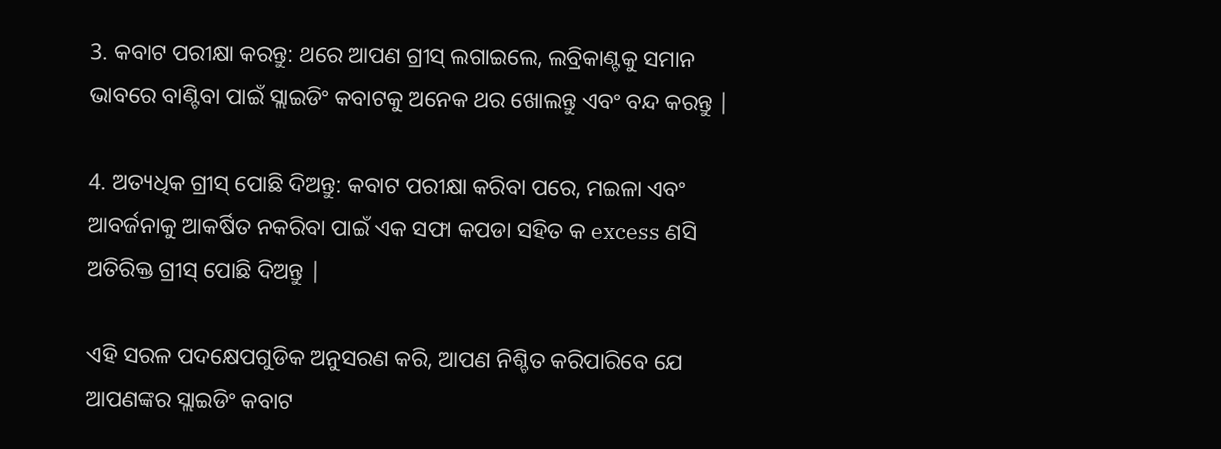3. କବାଟ ପରୀକ୍ଷା କରନ୍ତୁ: ଥରେ ଆପଣ ଗ୍ରୀସ୍ ଲଗାଇଲେ, ଲବ୍ରିକାଣ୍ଟକୁ ସମାନ ଭାବରେ ବାଣ୍ଟିବା ପାଇଁ ସ୍ଲାଇଡିଂ କବାଟକୁ ଅନେକ ଥର ଖୋଲନ୍ତୁ ଏବଂ ବନ୍ଦ କରନ୍ତୁ |

4. ଅତ୍ୟଧିକ ଗ୍ରୀସ୍ ପୋଛି ଦିଅନ୍ତୁ: କବାଟ ପରୀକ୍ଷା କରିବା ପରେ, ମଇଳା ଏବଂ ଆବର୍ଜନାକୁ ଆକର୍ଷିତ ନକରିବା ପାଇଁ ଏକ ସଫା କପଡା ସହିତ କ excess ଣସି ଅତିରିକ୍ତ ଗ୍ରୀସ୍ ପୋଛି ଦିଅନ୍ତୁ |

ଏହି ସରଳ ପଦକ୍ଷେପଗୁଡିକ ଅନୁସରଣ କରି, ଆପଣ ନିଶ୍ଚିତ କରିପାରିବେ ଯେ ଆପଣଙ୍କର ସ୍ଲାଇଡିଂ କବାଟ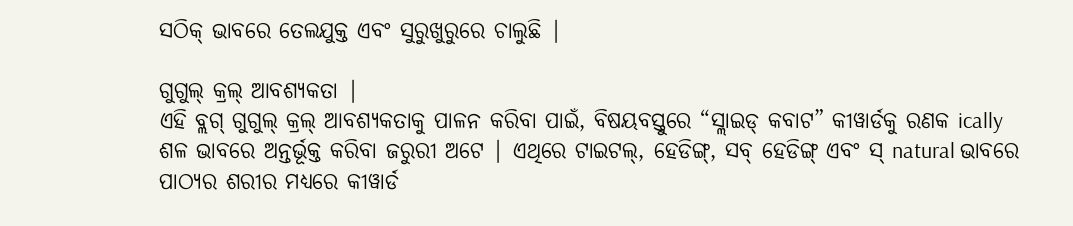ସଠିକ୍ ଭାବରେ ତେଲଯୁକ୍ତ ଏବଂ ସୁରୁଖୁରୁରେ ଚାଲୁଛି |

ଗୁଗୁଲ୍ କ୍ରଲ୍ ଆବଶ୍ୟକତା |
ଏହି ବ୍ଲଗ୍ ଗୁଗୁଲ୍ କ୍ରଲ୍ ଆବଶ୍ୟକତାକୁ ପାଳନ କରିବା ପାଇଁ, ବିଷୟବସ୍ତୁରେ “ସ୍ଲାଇଡ୍ କବାଟ” କୀୱାର୍ଡକୁ ରଣକ ically ଶଳ ଭାବରେ ଅନ୍ତର୍ଭୂକ୍ତ କରିବା ଜରୁରୀ ଅଟେ | ଏଥିରେ ଟାଇଟଲ୍, ହେଡିଙ୍ଗ୍, ସବ୍ ହେଡିଙ୍ଗ୍ ଏବଂ ସ୍ natural ଭାବରେ ପାଠ୍ୟର ଶରୀର ମଧ୍ୟରେ କୀୱାର୍ଡ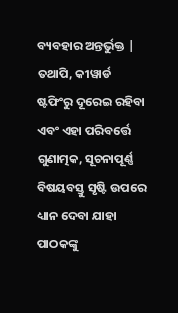ବ୍ୟବହାର ଅନ୍ତର୍ଭୁକ୍ତ | ତଥାପି, କୀୱାର୍ଡ ଷ୍ଟଫିଂରୁ ଦୂରେଇ ରହିବା ଏବଂ ଏହା ପରିବର୍ତ୍ତେ ଗୁଣାତ୍ମକ, ସୂଚନାପୂର୍ଣ୍ଣ ବିଷୟବସ୍ତୁ ସୃଷ୍ଟି ଉପରେ ଧ୍ୟାନ ଦେବା ଯାହା ପାଠକଙ୍କୁ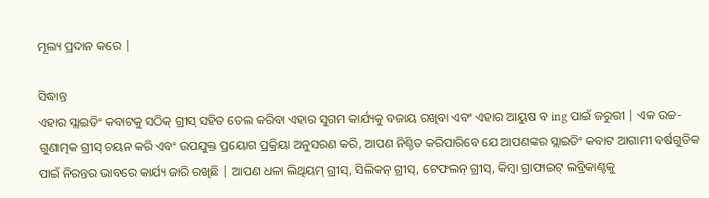ମୂଲ୍ୟ ପ୍ରଦାନ କରେ |

ସିଦ୍ଧାନ୍ତ
ଏହାର ସ୍ଲାଇଡିଂ କବାଟକୁ ସଠିକ୍ ଗ୍ରୀସ୍ ସହିତ ତେଲ କରିବା ଏହାର ସୁଗମ କାର୍ଯ୍ୟକୁ ବଜାୟ ରଖିବା ଏବଂ ଏହାର ଆୟୁଷ ବ ing ପାଇଁ ଜରୁରୀ | ଏକ ଉଚ୍ଚ-ଗୁଣାତ୍ମକ ଗ୍ରୀସ୍ ଚୟନ କରି ଏବଂ ଉପଯୁକ୍ତ ପ୍ରୟୋଗ ପ୍ରକ୍ରିୟା ଅନୁସରଣ କରି, ଆପଣ ନିଶ୍ଚିତ କରିପାରିବେ ଯେ ଆପଣଙ୍କର ସ୍ଲାଇଡିଂ କବାଟ ଆଗାମୀ ବର୍ଷଗୁଡିକ ପାଇଁ ନିରନ୍ତର ଭାବରେ କାର୍ଯ୍ୟ ଜାରି ରଖିଛି | ଆପଣ ଧଳା ଲିଥିୟମ୍ ଗ୍ରୀସ୍, ସିଲିକନ୍ ଗ୍ରୀସ୍, ଟେଫଲନ୍ ଗ୍ରୀସ୍, କିମ୍ବା ଗ୍ରାଫାଇଟ୍ ଲବ୍ରିକାଣ୍ଟକୁ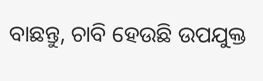ବାଛନ୍ତୁ, ଚାବି ହେଉଛି ଉପଯୁକ୍ତ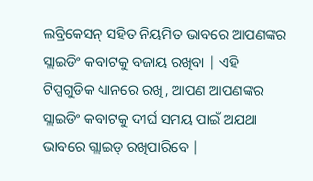ଲବ୍ରିକେସନ୍ ସହିତ ନିୟମିତ ଭାବରେ ଆପଣଙ୍କର ସ୍ଲାଇଡିଂ କବାଟକୁ ବଜାୟ ରଖିବା | ଏହି ଟିପ୍ସଗୁଡିକ ଧ୍ୟାନରେ ରଖି, ଆପଣ ଆପଣଙ୍କର ସ୍ଲାଇଡିଂ କବାଟକୁ ଦୀର୍ଘ ସମୟ ପାଇଁ ଅଯଥା ଭାବରେ ଗ୍ଲାଇଡ୍ ରଖିପାରିବେ |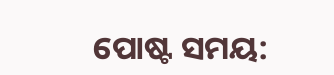ପୋଷ୍ଟ ସମୟ: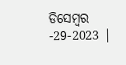ଡିସେମ୍ବର -29-2023 |